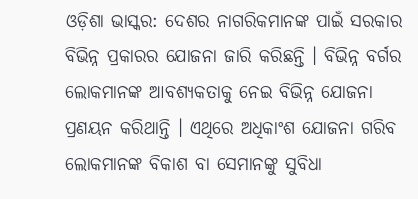ଓଡ଼ିଶା ଭାସ୍କର: ଦେଶର ନାଗରିକମାନଙ୍କ ପାଇଁ ସରକାର ବିଭିନ୍ନ ପ୍ରକାରର ଯୋଜନା ଜାରି କରିଛନ୍ତି । ବିଭିନ୍ନ ବର୍ଗର ଲୋକମାନଙ୍କ ଆବଶ୍ୟକତାକୁ ନେଇ ବିଭିନ୍ନ ଯୋଜନା ପ୍ରଣୟନ କରିଥାନ୍ତି । ଏଥିରେ ଅଧିକାଂଶ ଯୋଜନା ଗରିବ ଲୋକମାନଙ୍କ ବିକାଶ ବା ସେମାନଙ୍କୁ ସୁବିଧା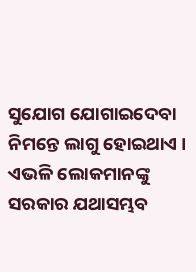ସୁଯୋଗ ଯୋଗାଇଦେବା ନିମନ୍ତେ ଲାଗୁ ହୋଇଥାଏ । ଏଭଳି ଲୋକମାନଙ୍କୁ ସରକାର ଯଥାସମ୍ଭବ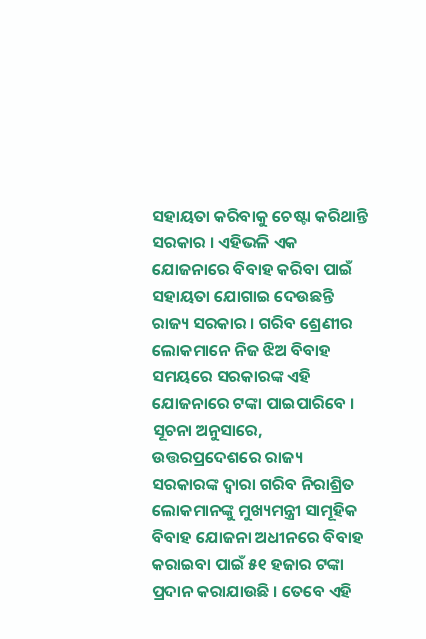ସହାୟତା କରିବାକୁ ଚେଷ୍ଟା କରିଥାନ୍ତି ସରକାର । ଏହିଭଳି ଏକ ଯୋଜନାରେ ବିବାହ କରିବା ପାଇଁ ସହାୟତା ଯୋଗାଇ ଦେଉଛନ୍ତି ରାଜ୍ୟ ସରକାର । ଗରିବ ଶ୍ରେଣୀର ଲୋକମାନେ ନିଜ ଝିଅ ବିବାହ ସମୟରେ ସରକାରଙ୍କ ଏହି ଯୋଜନାରେ ଟଙ୍କା ପାଇପାରିବେ ।
ସୂଚନା ଅନୁସାରେ, ଉତ୍ତରପ୍ରଦେଶରେ ରାଜ୍ୟ ସରକାରଙ୍କ ଦ୍ୱାରା ଗରିବ ନିରାଶ୍ରିତ ଲୋକମାନଙ୍କୁ ମୁଖ୍ୟମନ୍ତ୍ରୀ ସାମୂହିକ ବିବାହ ଯୋଜନା ଅଧୀନରେ ବିବାହ କରାଇବା ପାଇଁ ୫୧ ହଜାର ଟଙ୍କା ପ୍ରଦାନ କରାଯାଉଛି । ତେବେ ଏହି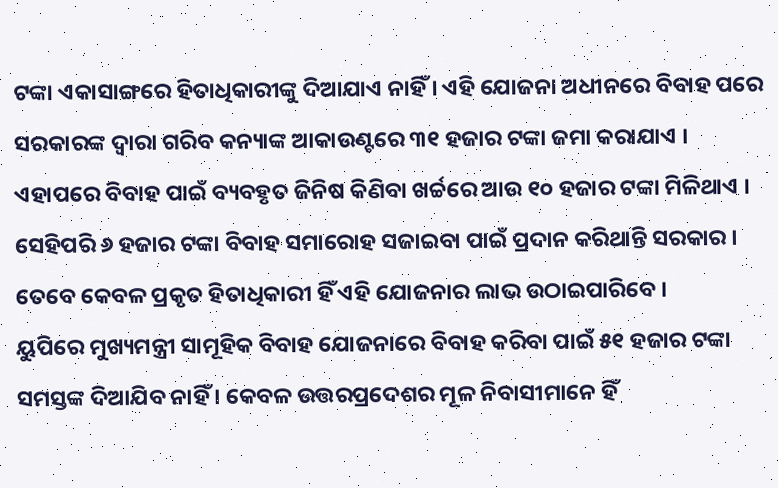ଟଙ୍କା ଏକାସାଙ୍ଗରେ ହିତାଧିକାରୀଙ୍କୁ ଦିଆଯାଏ ନାହିଁ । ଏହି ଯୋଜନା ଅଧୀନରେ ବିବାହ ପରେ ସରକାରଙ୍କ ଦ୍ୱାରା ଗରିବ କନ୍ୟାଙ୍କ ଆକାଉଣ୍ଟରେ ୩୧ ହଜାର ଟଙ୍କା ଜମା କରାଯାଏ । ଏହାପରେ ବିବାହ ପାଇଁ ବ୍ୟବହୃତ ଜିନିଷ କିଣିବା ଖର୍ଚ୍ଚରେ ଆଉ ୧୦ ହଜାର ଟଙ୍କା ମିଳିଥାଏ । ସେହିପରି ୬ ହଜାର ଟଙ୍କା ବିବାହ ସମାରୋହ ସଜାଇବା ପାଇଁ ପ୍ରଦାନ କରିଥାନ୍ତି ସରକାର । ତେବେ କେବଳ ପ୍ରକୃତ ହିତାଧିକାରୀ ହିଁ ଏହି ଯୋଜନାର ଲାଭ ଉଠାଇପାରିବେ ।
ୟୁପିରେ ମୁଖ୍ୟମନ୍ତ୍ରୀ ସାମୂହିକ ବିବାହ ଯୋଜନାରେ ବିବାହ କରିବା ପାଇଁ ୫୧ ହଜାର ଟଙ୍କା ସମସ୍ତଙ୍କ ଦିଆଯିବ ନାହିଁ । କେବଳ ଉତ୍ତରପ୍ରଦେଶର ମୂଳ ନିବାସୀମାନେ ହିଁ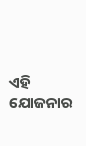ଏହି ଯୋଜନାର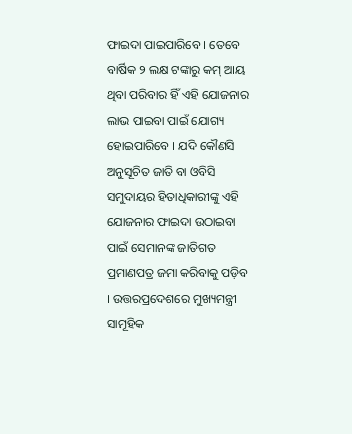ଫାଇଦା ପାଇପାରିବେ । ତେବେ ବାର୍ଷିକ ୨ ଲକ୍ଷ ଟଙ୍କାରୁ କମ୍ ଆୟ ଥିବା ପରିବାର ହିଁ ଏହି ଯୋଜନାର ଲାଭ ପାଇବା ପାଇଁ ଯୋଗ୍ୟ ହୋଇପାରିବେ । ଯଦି କୌଣସି ଅନୁସୂଚିତ ଜାତି ବା ଓବିସି ସମୁଦାୟର ହିତାଧିକାରୀଙ୍କୁ ଏହି ଯୋଜନାର ଫାଇଦା ଉଠାଇବା ପାଇଁ ସେମାନଙ୍କ ଜାତିଗତ ପ୍ରମାଣପତ୍ର ଜମା କରିବାକୁ ପଡ଼ିବ । ଉତ୍ତରପ୍ରଦେଶରେ ମୁଖ୍ୟମନ୍ତ୍ରୀ ସାମୂହିକ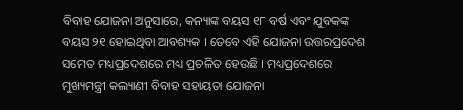ବିବାହ ଯୋଜନା ଅନୁସାରେ, କନ୍ୟାଙ୍କ ବୟସ ୧୮ ବର୍ଷ ଏବଂ ଯୁବକଙ୍କ ବୟସ ୨୧ ହୋଇଥିବା ଆବଶ୍ୟକ । ତେବେ ଏହି ଯୋଜନା ଉତ୍ତରପ୍ରଦେଶ ସମେତ ମଧ୍ୟପ୍ରଦେଶରେ ମଧ୍ୟ ପ୍ରଚଳିତ ହେଉଛି । ମଧ୍ୟପ୍ରଦେଶରେ ମୁଖ୍ୟମନ୍ତ୍ରୀ କଲ୍ୟାଣୀ ବିବାହ ସହାୟତା ଯୋଜନା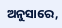ଅନୁସାରେ,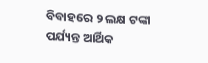ବିବାହରେ ୨ ଲକ୍ଷ ଟଙ୍କା ପର୍ଯ୍ୟନ୍ତ ଆର୍ଥିକ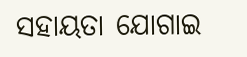ସହାୟତା ଯୋଗାଇ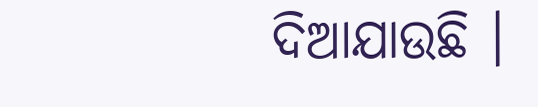ଦିଆଯାଉଛି ।